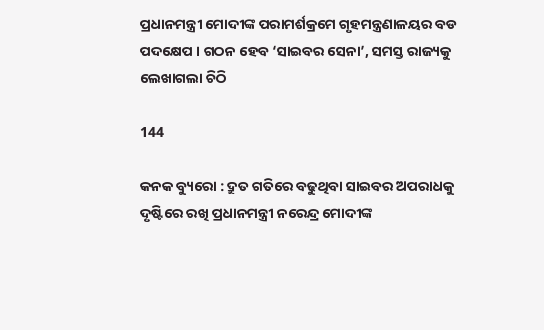ପ୍ରଧାନମନ୍ତ୍ରୀ ମୋଦୀଙ୍କ ପରାମର୍ଶକ୍ରମେ ଗୃହମନ୍ତ୍ରଣାଳୟର ବଡ ପଦକ୍ଷେପ । ଗଠନ ହେବ ‘ସାଇବର ସେନା’, ସମସ୍ତ ରାଜ୍ୟକୁ ଲେଖାଗଲା ଚିଠି

144

କନକ ବ୍ୟୁରୋ : ଦ୍ରୁତ ଗତିରେ ବଢୁଥିବା ସାଇବର ଅପରାଧକୁ ଦୃଷ୍ଟିରେ ରଖି ପ୍ରଧାନମନ୍ତ୍ରୀ ନରେନ୍ଦ୍ର ମୋଦୀଙ୍କ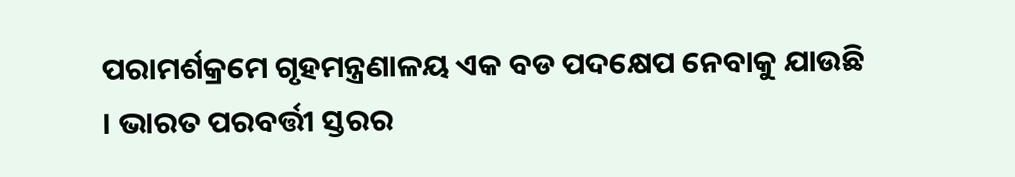ପରାମର୍ଶକ୍ରମେ ଗୃହମନ୍ତ୍ରଣାଳୟ ଏକ ବଡ ପଦକ୍ଷେପ ନେବାକୁ ଯାଉଛି । ଭାରତ ପରବର୍ତ୍ତୀ ସ୍ତରର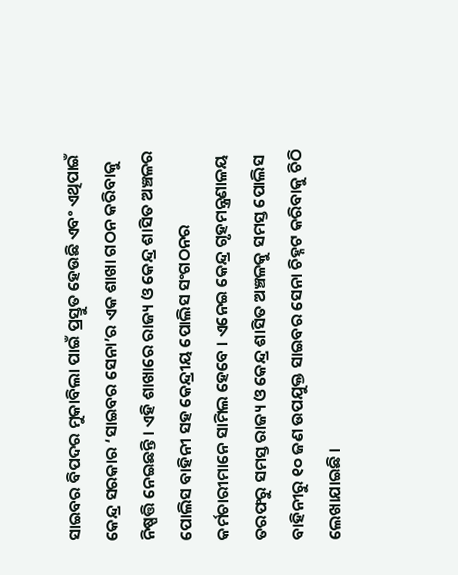ସାଇବର ବିପଦର ମୁକାବିଲା ପାଇଁ ପ୍ରସ୍ତୁତ ହେଉଛି ଏବଂ ଏଥିପାଇଁ କେନ୍ଦ୍ର ସରକାର ‘ସାଇବର ସେନା’ର ଏକ ଶାଖା ଗଠନ କରିବାକୁ ନିଷ୍ପତ୍ତି ନେଇଛନ୍ତି । ଏହି ଶାଖାରେ ରାଜ୍ୟ ଓ କେନ୍ଦ୍ର ଶାସିତ ଅଞ୍ଚଳର ପୋଲିସ ବାହିନୀ ସହ କେନ୍ଦ୍ରୀୟ ପୋଲିସ ସଂଗଠନର କର୍ମଚାରୀମାନେ ସାମିଲ ହେବେ । ଏନେଇ କେନ୍ଦ୍ର ଗୃହମନ୍ତ୍ରଣାଳୟ ତରଫରୁ ସମସ୍ତ ରାଜ୍ୟ ଓ କେନ୍ଦ୍ର ଶାସିତ ଅଞ୍ଚଳକୁ ସମସ୍ତ ପୋଲିସ ବାହିନୀରୁ ୧୦ ଜଣ ଉପଯୁକ୍ତ ସାଇବର ସେନା ଚିହ୍ନଟ କରିବାକୁ ଚିଠି ଲେଖାଯାଇଛି ।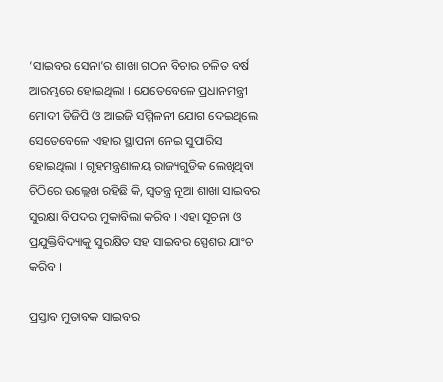‘ସାଇବର ସେନା’ର ଶାଖା ଗଠନ ବିଚାର ଚଳିତ ବର୍ଷ ଆରମ୍ଭରେ ହୋଇଥିଲା । ଯେତେବେଳେ ପ୍ରଧାନମନ୍ତ୍ରୀ ମୋଦୀ ଡିଜିପି ଓ ଆଇଜି ସମ୍ମିଳନୀ ଯୋଗ ଦେଇଥିଲେ ସେତେବେଳେ ଏହାର ସ୍ଥାପନା ନେଇ ସୁପାରିସ ହୋଇଥିଲା । ଗୃହମନ୍ତ୍ରଣାଳୟ ରାଜ୍ୟଗୁଡିକ ଲେଖିଥିବା ଚିଠିରେ ଉଲ୍ଲେଖ ରହିଛି କି, ସ୍ୱତନ୍ତ୍ର ନୂଆ ଶାଖା ସାଇବର ସୁରକ୍ଷା ବିପଦର ମୁକାବିଲା କରିବ । ଏହା ସୂଚନା ଓ ପ୍ରଯୁକ୍ତିବିଦ୍ୟାକୁ ସୁରକ୍ଷିତ ସହ ସାଇବର ସ୍ପେଶର ଯାଂଚ କରିବ ।

ପ୍ରସ୍ତାବ ମୁତାବକ ସାଇବର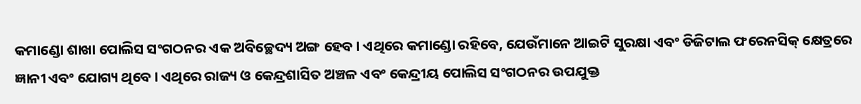କମାଣ୍ଡୋ ଶାଖା ପୋଲିସ ସଂଗଠନର ଏକ ଅବିଚ୍ଛେଦ୍ୟ ଅଙ୍ଗ ହେବ । ଏଥିରେ କମାଣ୍ଡୋ ରହିବେ, ଯେଉଁମାନେ ଆଇଟି ସୁରକ୍ଷା ଏବଂ ଡିଜିଟାଲ ଫରେନସିକ୍ କ୍ଷେତ୍ରରେ ଜ୍ଞାନୀ ଏବଂ ଯୋଗ୍ୟ ଥିବେ । ଏଥିରେ ରାଜ୍ୟ ଓ କେନ୍ଦ୍ରଶାସିତ ଅଞ୍ଚଳ ଏବଂ କେନ୍ଦ୍ରୀୟ ପୋଲିସ ସଂଗଠନର ଉପଯୁକ୍ତ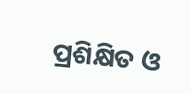ପ୍ରଶିକ୍ଷିତ ଓ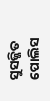ସୁସଜ୍ଜିତ ପୋଲିସ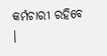କର୍ମଚାରୀ ରହିବେ ।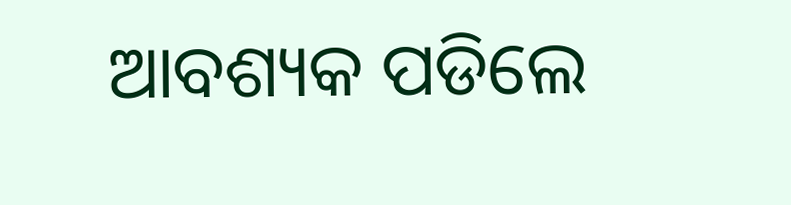ଆବଶ୍ୟକ ପଡିଲେ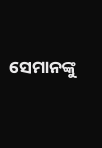ସେମାନଙ୍କୁ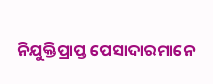ନିଯୁକ୍ତିପ୍ରାପ୍ତ ପେସାଦାରମାନେ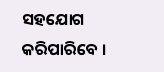ସହଯୋଗ କରିପାରିବେ ।